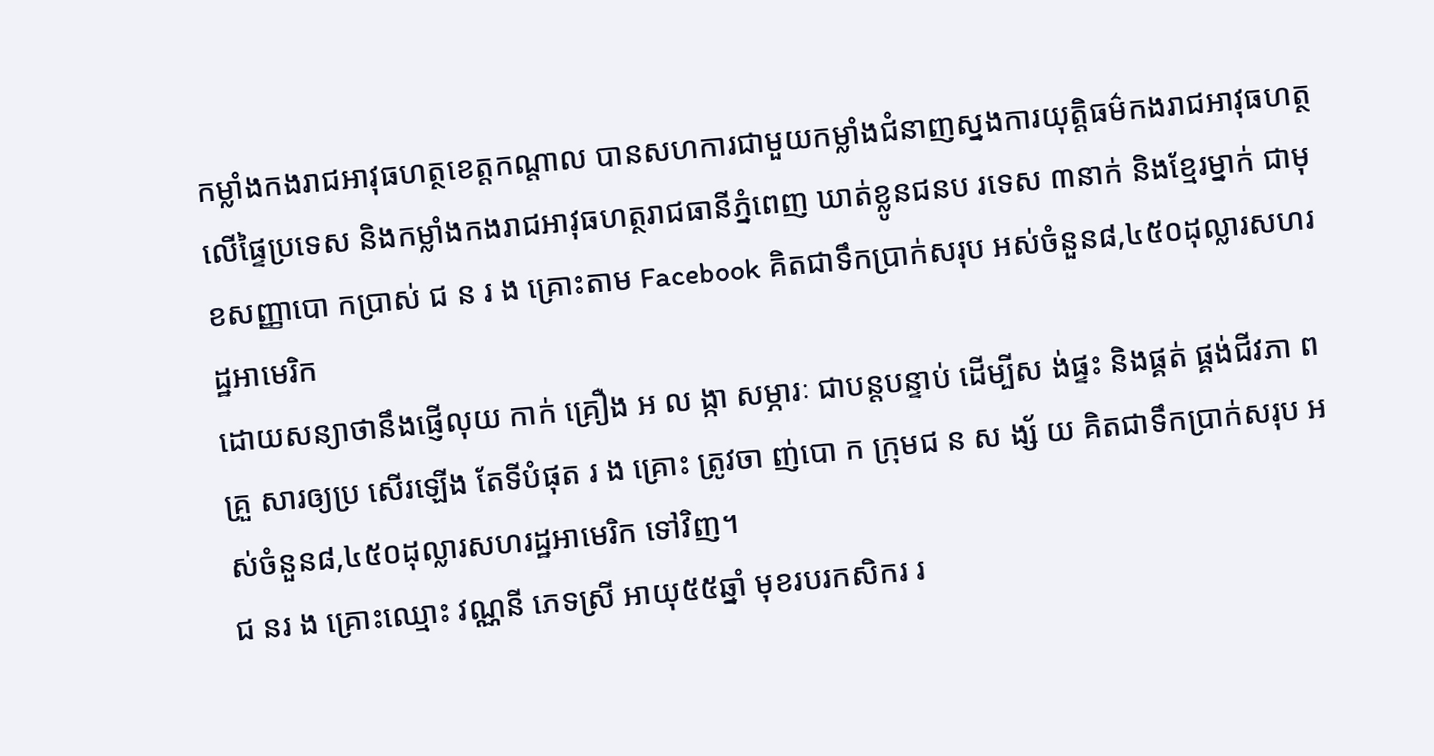កម្លាំងកងរាជអាវុធហត្ថខេត្តកណ្តាល បានសហការជាមួយកម្លាំងជំនាញស្នងការយុត្តិធម៌កងរាជអាវុធហត្ថលើផ្ទៃប្រទេស និងកម្លាំងកងរាជអាវុធហត្ថរាជធានីភ្នំពេញ ឃាត់ខ្លូនជនប រទេស ៣នាក់ និងខ្មែរម្នាក់ ជាមុខសញ្ញាបោ កប្រាស់ ជ ន រ ង គ្រោះតាម Facebook គិតជាទឹកប្រាក់សរុប អស់ចំនួន៨,៤៥០ដុល្លារសហរដ្ឋអាមេរិក
ដោយសន្យាថានឹងផ្ញើលុយ កាក់ គ្រឿង អ ល ង្កា សម្ភារៈ ជាបន្តបន្ទាប់ ដើម្បីស ង់ផ្ទះ និងផ្គត់ ផ្គង់ជីវភា ពគ្រួ សារឲ្យប្រ សើរឡើង តែទីបំផុត រ ង គ្រោះ ត្រូវចា ញ់បោ ក ក្រុមជ ន ស ង្ស័ យ គិតជាទឹកប្រាក់សរុប អស់ចំនួន៨,៤៥០ដុល្លារសហរដ្ឋអាមេរិក ទៅវិញ។
ជ នរ ង គ្រោះឈ្មោះ វណ្ណនី ភេទស្រី អាយុ៥៥ឆ្នាំ មុខរបរកសិករ រ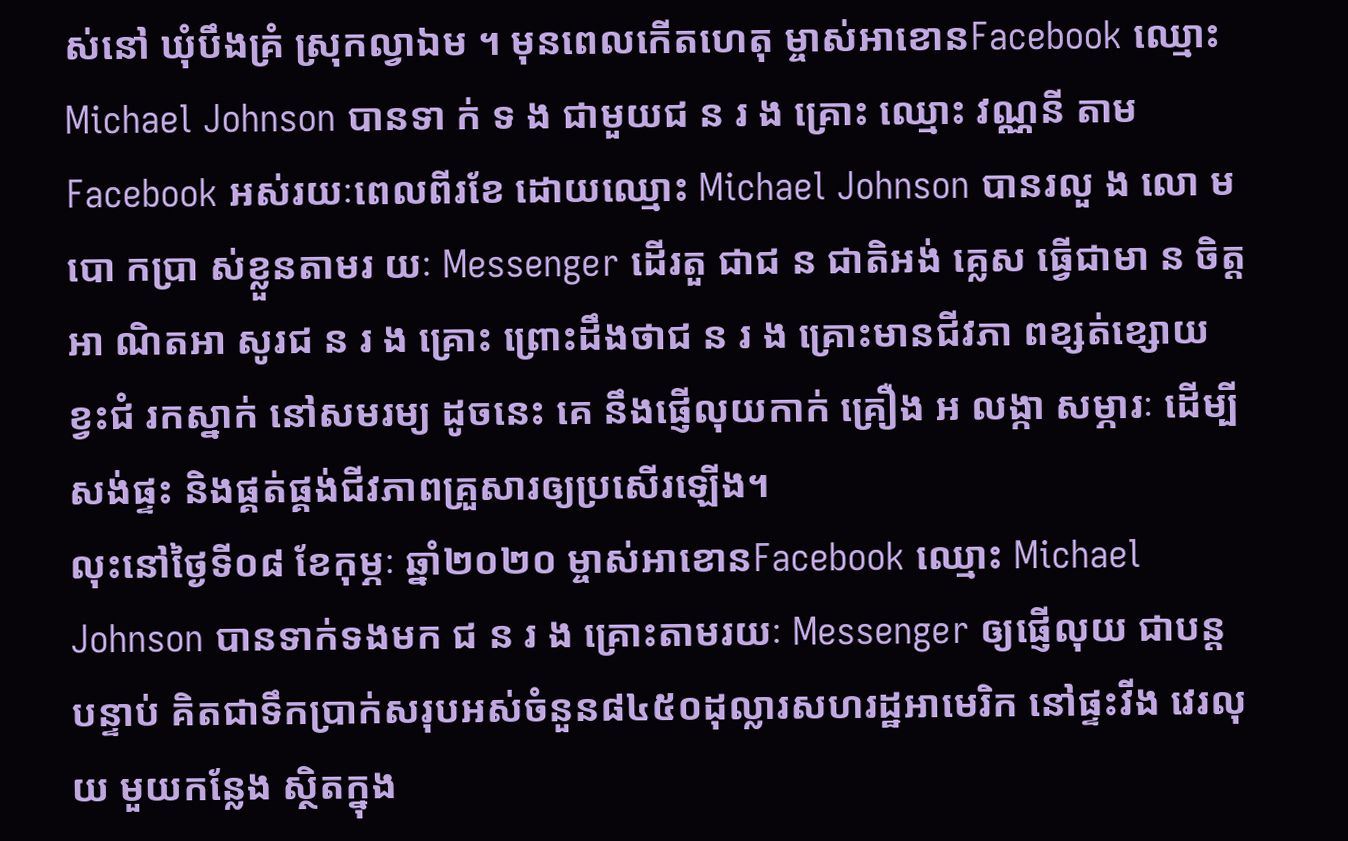ស់នៅ ឃុំបឹងគ្រំ ស្រុកល្វាឯម ។ មុនពេលកើតហេតុ ម្ចាស់អាខោនFacebook ឈ្មោះ Michael Johnson បានទា ក់ ទ ង ជាមួយជ ន រ ង គ្រោះ ឈ្មោះ វណ្ណនី តាម Facebook អស់រយៈពេលពីរខែ ដោយឈ្មោះ Michael Johnson បានរលួ ង លោ ម បោ កប្រា ស់ខ្លួនតាមរ យៈ Messenger ដើរតួ ជាជ ន ជាតិអង់ គ្លេស ធ្វើជាមា ន ចិត្តអា ណិតអា សូរជ ន រ ង គ្រោះ ព្រោះដឹងថាជ ន រ ង គ្រោះមានជីវភា ពខ្សត់ខ្សោយ ខ្វះជំ រកស្នាក់ នៅសមរម្យ ដូចនេះ គេ នឹងផ្ញើលុយកាក់ គ្រឿង អ លង្កា សម្ភារៈ ដើម្បីសង់ផ្ទះ និងផ្គត់ផ្គង់ជីវភាពគ្រួសារឲ្យប្រសើរឡើង។
លុះនៅថ្ងៃទី០៨ ខែកុម្ភៈ ឆ្នាំ២០២០ ម្ចាស់អាខោនFacebook ឈ្មោះ Michael Johnson បានទាក់ទងមក ជ ន រ ង គ្រោះតាមរយៈ Messenger ឲ្យផ្ញើលុយ ជាបន្ត បន្ទាប់ គិតជាទឹកប្រាក់សរុបអស់ចំនួន៨៤៥០ដុល្លារសហរដ្ឋអាមេរិក នៅផ្ទះវីង វេរលុយ មួយកន្លែង ស្ថិតក្នុង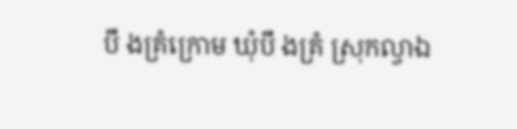បឹ ងគ្រំក្រោម ឃុំបឹ ងគ្រំ ស្រុកល្វាឯ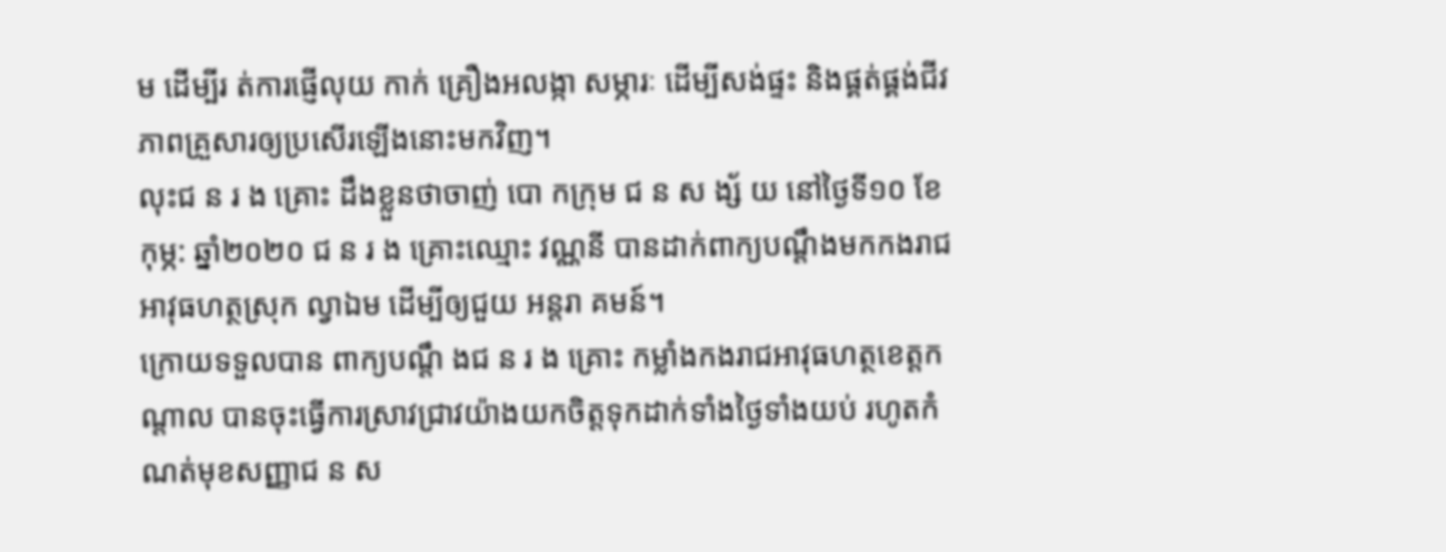ម ដើម្បីរ ត់ការផ្ញើលុយ កាក់ គ្រឿងអលង្កា សម្ភារៈ ដើម្បីសង់ផ្ទះ និងផ្គត់ផ្គង់ជីវភាពគ្រួសារឲ្យប្រសើរឡើងនោះមកវិញ។
លុះជ ន រ ង គ្រោះ ដឹងខ្លួនថាចាញ់ បោ កក្រុម ជ ន ស ង្ស័ យ នៅថ្ងៃទី១០ ខែកុម្ភ: ឆ្នាំ២០២០ ជ ន រ ង គ្រោះឈ្មោះ វណ្ណនី បានដាក់ពាក្យបណ្តឹងមកកងរាជ អាវុធហត្ថស្រុក ល្វាឯម ដើម្បីឲ្យជួយ អន្តរា គមន៍។
ក្រោយទទួលបាន ពាក្យបណ្តឹ ងជ ន រ ង គ្រោះ កម្លាំងកងរាជអាវុធហត្ថខេត្តកណ្តាល បានចុះធ្វើការស្រាវជ្រាវយ៉ាងយកចិត្តទុកដាក់ទាំងថ្ងៃទាំងយប់ រហូតកំណត់មុខសញ្ញាជ ន ស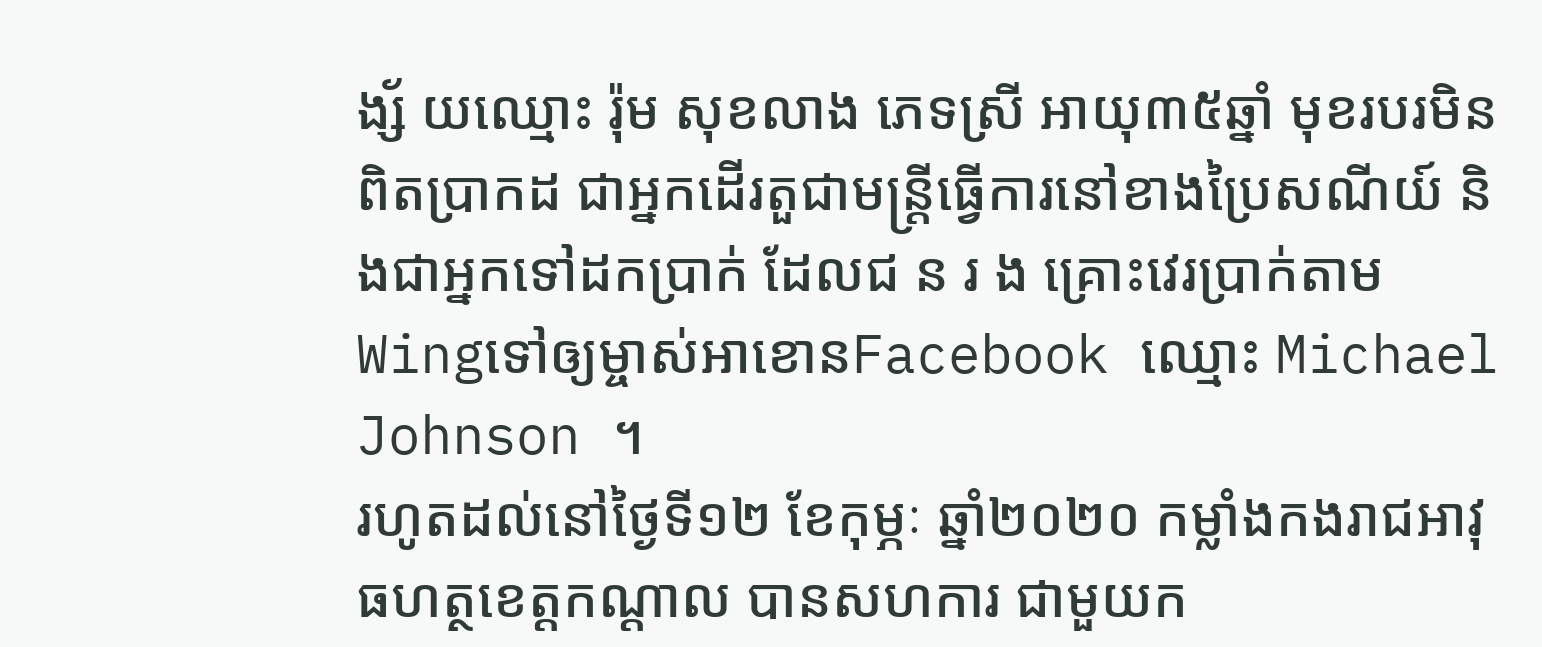ង្ស័ យឈ្មោះ រ៉ុម សុខលាង ភេទស្រី អាយុ៣៥ឆ្នាំ មុខរបរមិនពិតប្រាកដ ជាអ្នកដើរតួជាមន្រ្តីធ្វើការនៅខាងប្រៃសណីយ៍ និងជាអ្នកទៅដកប្រាក់ ដែលជ ន រ ង គ្រោះវេរប្រាក់តាមWingទៅឲ្យម្ចាស់អាខោនFacebook ឈ្មោះ Michael Johnson ។
រហូតដល់នៅថ្ងៃទី១២ ខែកុម្ភៈ ឆ្នាំ២០២០ កម្លាំងកងរាជអាវុធហត្ថខេត្តកណ្តាល បានសហការ ជាមួយក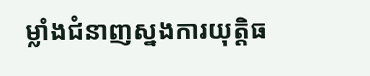ម្លាំងជំនាញស្នងការយុត្តិធ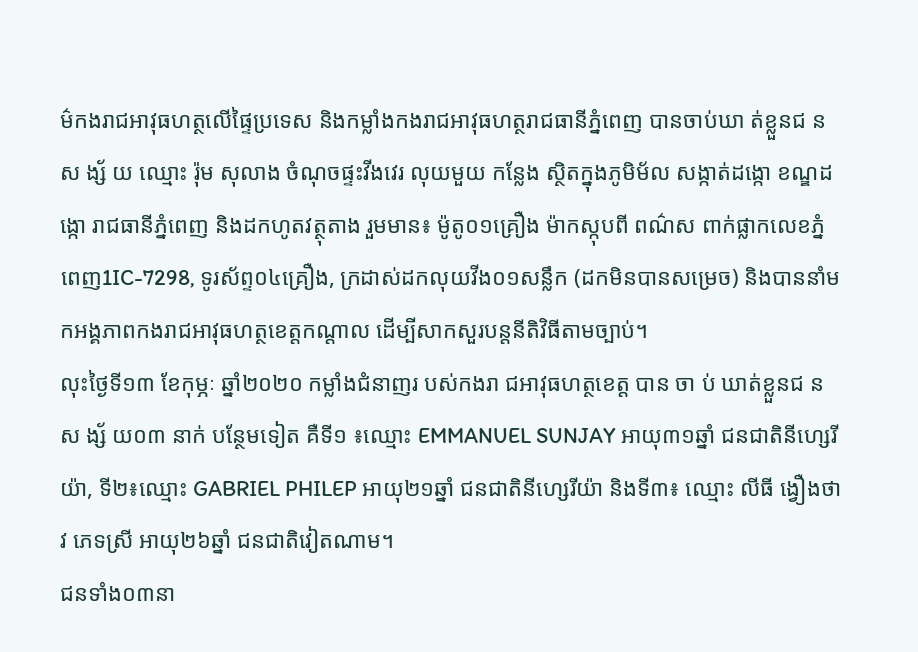ម៌កងរាជអាវុធហត្ថលើផ្ទៃប្រទេស និងកម្លាំងកងរាជអាវុធហត្ថរាជធានីភ្នំពេញ បានចាប់ឃា ត់ខ្លួនជ ន ស ង្ស័ យ ឈ្មោះ រ៉ុម សុលាង ចំណុចផ្ទះវីងវេរ លុយមួយ កន្លែង ស្ថិតក្នុងភូមិម័ល សង្កាត់ដង្កោ ខណ្ឌដង្កោ រាជធានីភ្នំពេញ និងដកហូតវត្ថុតាង រួមមាន៖ ម៉ូតូ០១គ្រឿង ម៉ាកស្កុបពី ពណ៌ស ពាក់ផ្លាកលេខភ្នំពេញ1IC-7298, ទូរស័ព្ទ០៤គ្រឿង, ក្រដាស់ដកលុយវីង០១សន្លឹក (ដកមិនបានសម្រេច) និងបាននាំមកអង្គភាពកងរាជអាវុធហត្ថខេត្តកណ្តាល ដើម្បីសាកសួរបន្តនីតិវិធីតាមច្បាប់។
លុះថ្ងៃទី១៣ ខែកុម្ភៈ ឆ្នាំ២០២០ កម្លាំងជំនាញរ បស់កងរា ជអាវុធហត្ថខេត្ត បាន ចា ប់ ឃាត់ខ្លួនជ ន ស ង្ស័ យ០៣ នាក់ បន្ថែមទៀត គឺទី១ ៖ឈ្មោះ EMMANUEL SUNJAY អាយុ៣១ឆ្នាំ ជនជាតិនីហ្សេរីយ៉ា, ទី២៖ឈ្មោះ GABRIEL PHILEP អាយុ២១ឆ្នាំ ជនជាតិនីហ្សេរីយ៉ា និងទី៣៖ ឈ្មោះ លីធី ង្វឿងថាវ ភេទស្រី អាយុ២៦ឆ្នាំ ជនជាតិវៀតណាម។
ជនទាំង០៣នា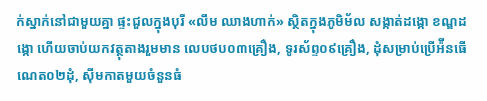ក់ស្នាក់នៅជាមួយគ្នា ផ្ទះជួលក្នុងបុរី «លឹម ឈាងហាក់» ស្ថិតក្នុងភូមិម័ល សង្កាត់ដង្កោ ខណ្ឌដង្កោ ហើយចាប់យកវត្ថុតាងរួមមាន លេបថប០៣គ្រឿង, ទូរស័ព្ទ០៩គ្រឿង, ដុំសម្រាប់ប្រើអ៉ីនធើណេត០២ដុំ, ស៊ីមកាតមួយចំនួនធំ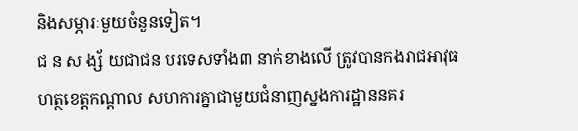និងសម្ភារៈមួយចំនួនទៀត។
ជ ន ស ង្ស័ យជាជន បរទេសទាំង៣ នាក់ខាងលើ ត្រូវបានកងរាជអាវុធហត្ថខេត្តកណ្តាល សហការគ្នាជាមួយជំនាញស្នងការដ្ឋាននគរ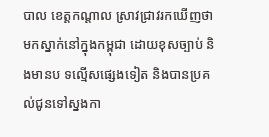បាល ខេត្តកណ្តាល ស្រាវជ្រាវរកឃើញថា មកស្នាក់នៅក្នុងកម្ពុជា ដោយខុសច្បាប់ និងមានប ទល្មើសផ្សេងទៀត និងបានប្រគល់ជូនទៅស្នងកា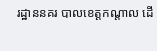រដ្ឋាននគរ បាលខេត្តកណ្តាល ដើ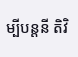ម្បីបន្តនី តិវិ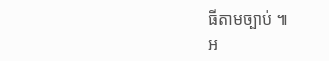ធីតាមច្បាប់ ៕
អ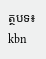ត្ថបទ៖ kbn